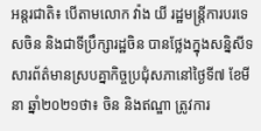អន្តរជាតិ៖ បើតាមលោក វ៉ាង យី រដ្ឋមន្ត្រីការបរទេសចិន និងជាទីប្រឹក្សារដ្ឋចិន បានថ្លែងក្នុងសន្និសីទសារព័ត៌មានស្របគ្នាកិច្ចប្រជុំសភានៅថ្ងៃទី៧ ខែមីនា ឆ្នាំ២០២១ថា៖ ចិន និងឥណ្ឌា ត្រូវការ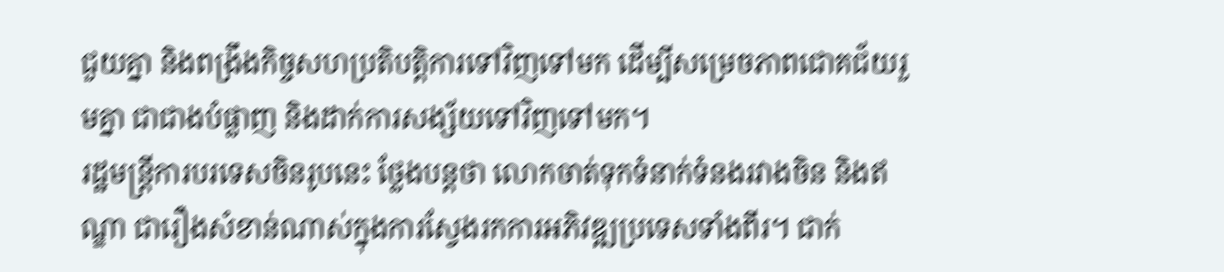ជួយគ្នា និងពង្រឹងកិច្ចសហប្រតិបត្តិការទៅវិញទៅមក ដើម្បីសម្រេចភាពជោគជ័យរួមគ្នា ជាជាងបំផ្លាញ និងដាក់ការសង្ស័យទៅវិញទៅមក។
រដ្ឋមន្ត្រីការបរទេសចិនរូបនេះ ថ្លែងបន្តថា លោកចាត់ទុកទំនាក់ទំនងរវាងចិន និងឥណ្ឌា ជារឿងសំខាន់ណាស់ក្នុងការស្វែងរកការអភិវឌ្ឍប្រទេសទាំងពីរ។ ជាក់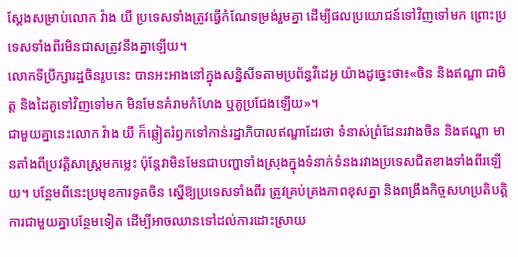ស្ដែងសម្រាប់លោក វ៉ាង យី ប្រទេសទាំងត្រូវធ្វើកំណែទម្រង់រួមគ្នា ដើម្បីផលប្រយោជន៍ទៅវិញទៅមក ព្រោះប្រទេសទាំងពីរមិនជាសត្រូវនឹងគ្នាឡើយ។
លោកទីប្រឹក្សារដ្ឋចិនរូបនេះ បានអះអាងនៅក្នុងសន្និសីទតាមប្រព័ន្ធវីដេអូ យ៉ាងដូច្នេះថា៖«ចិន និងឥណ្ឌា ជាមិត្ត និងដៃគូទៅវិញទៅមក មិនមែនគំរាមកំហែង ឬគូប្រជែងឡើយ»។
ជាមួយគ្នានេះលោក វ៉ាង យី ក៏ឆ្លៀតរំឭកទៅកាន់រដ្ឋាភិបាលឥណ្ឌាដែរថា ទំនាស់ព្រំដែនរវាងចិន និងឥណ្ឌា មានតាំងពីប្រវត្តិសាស្ត្រមកម្លេះ ប៉ុន្តែវាមិនមែនជាបញ្ហាទាំងស្រុងក្នុងទំនាក់ទំនងរវាងប្រទេសជិតខាងទាំងពីរឡើយ។ បន្ថែមពីនេះប្រមុខការទូតចិន ស្នើឱ្យប្រទេសទាំងពីរ ត្រូវគ្រប់គ្រងភាពខុសគ្នា និងពង្រឹងកិច្ចសហប្រតិបត្តិការជាមួយគ្នាបន្ថែមទៀត ដើម្បីអាចឈានទៅដល់ការដោះស្រាយ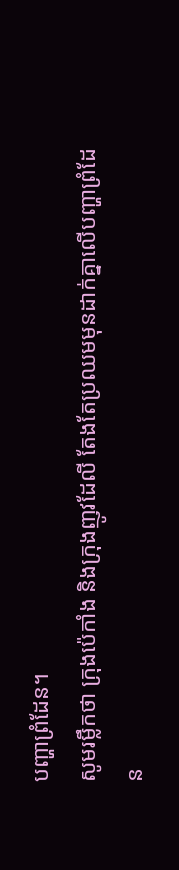បញ្ហាព្រំដែន។
សូមរម្លឹកថា ក្រុងប៉េកាំង និងក្រុងញូវដែលី តែងតែប្រឈមមុនដាក់គ្នាលើបញ្ហាព្រំដែន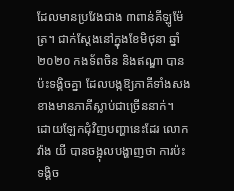ដែលមានប្រវែងជាង ៣ពាន់គីឡូម៉ែត្រ។ ជាក់ស្ដែងនៅក្នុងខែមិថុនា ឆ្នាំ២០២០ កងទ័ពចិន និងឥណ្ឌា បានប៉ះទង្គិចគ្នា ដែលបង្កឱ្យភាគីទាំងសងខាងមានភាគីស្លាប់ជាច្រើននាក់។
ដោយឡែកជុំវិញបញ្ហានេះដែរ លោក វ៉ាង យី បានចង្អុលបង្ហាញថា ការប៉ះទង្គិច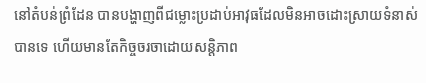នៅតំបន់ព្រំដែន បានបង្ហាញពីជម្លោះប្រដាប់អាវុធដែលមិនអាចដោះស្រាយទំនាស់បានទេ ហើយមានតែកិច្ចចរចាដោយសន្តិភាព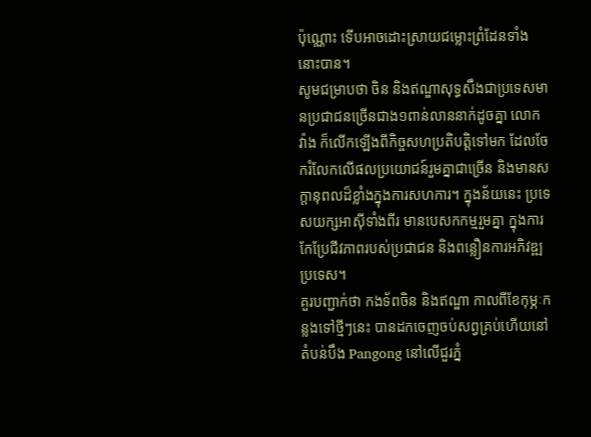ប៉ុណ្ណោះ ទើបអាចដោះស្រាយជម្លោះព្រំដែនទាំងនោះបាន។
សូមជម្រាបថា ចិន និងឥណ្ឌាសុទ្ធសឹងជាប្រទេសមានប្រជាជនច្រើនជាង១ពាន់លាននាក់ដូចគ្នា លោក វ៉ាង ក៏លើកឡើងពីកិច្ចសហប្រតិបត្តិទៅមក ដែលចែករំលែកលើផលប្រយោជន៍រួមគ្នាជាច្រើន និងមានសក្តានុពលដ៏ខ្លាំងក្នុងការសហការ។ ក្នុងន័យនេះ ប្រទេសយក្សអាស៊ីទាំងពីរ មានបេសកកម្មរួមគ្នា ក្នុងការកែប្រែជីវភាពរបស់ប្រជាជន និងពន្លឿនការអភិវឌ្ឍប្រទេស។
គួរបញ្ជាក់ថា កងទ័ពចិន និងឥណ្ឌា កាលពីខែកុម្ភៈកន្លងទៅថ្មីៗនេះ បានដកចេញចប់សព្វគ្រប់ហើយនៅតំបន់បឹង Pangong នៅលើជួរភ្នំ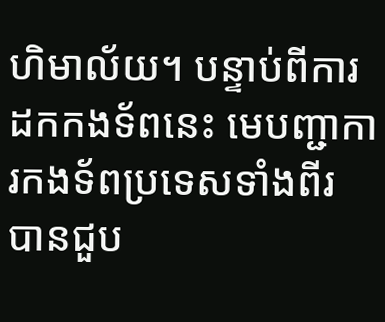ហិមាល័យ។ បន្ទាប់ពីការដកកងទ័ពនេះ មេបញ្ជាការកងទ័ពប្រទេសទាំងពីរ បានជួប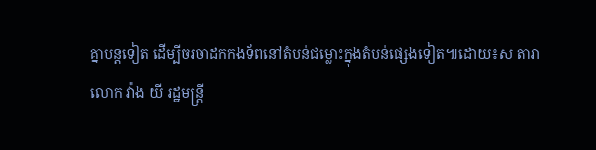គ្នាបន្តទៀត ដើម្បីចរចាដកកងទ័ពនៅតំបន់ជម្លោះក្នុងតំបន់ផ្សេងទៀត៕ដោយ៖ស តារា
លោក វ៉ាង យី រដ្ឋមន្ត្រី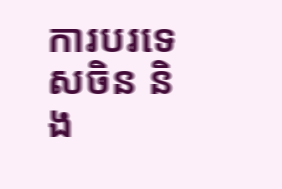ការបរទេសចិន និង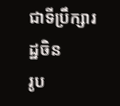ជាទីប្រឹក្សារដ្ឋចិន
រូប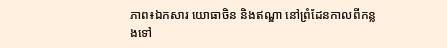ភាព៖ឯកសារ យោធាចិន និងឥណ្ឌា នៅព្រំដែនកាលពីកន្លងទៅ